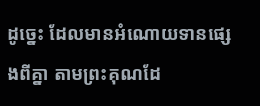ដូច្នេះ ដែលមានអំណោយទានផ្សេងពីគ្នា តាមព្រះគុណដែ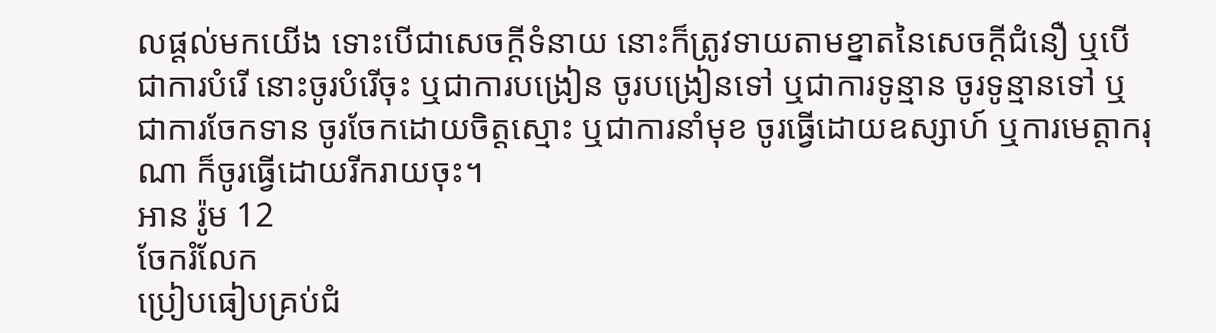លផ្តល់មកយើង ទោះបើជាសេចក្ដីទំនាយ នោះក៏ត្រូវទាយតាមខ្នាតនៃសេចក្ដីជំនឿ ឬបើជាការបំរើ នោះចូរបំរើចុះ ឬជាការបង្រៀន ចូរបង្រៀនទៅ ឬជាការទូន្មាន ចូរទូន្មានទៅ ឬជាការចែកទាន ចូរចែកដោយចិត្តស្មោះ ឬជាការនាំមុខ ចូរធ្វើដោយឧស្សាហ៍ ឬការមេត្តាករុណា ក៏ចូរធ្វើដោយរីករាយចុះ។
អាន រ៉ូម 12
ចែករំលែក
ប្រៀបធៀបគ្រប់ជំ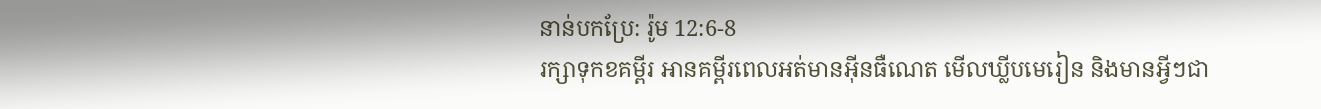នាន់បកប្រែ: រ៉ូម 12:6-8
រក្សាទុកខគម្ពីរ អានគម្ពីរពេលអត់មានអ៊ីនធឺណេត មើលឃ្លីបមេរៀន និងមានអ្វីៗជា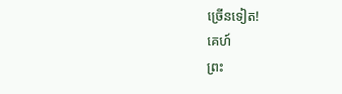ច្រើនទៀត!
គេហ៍
ព្រះ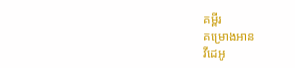គម្ពីរ
គម្រោងអាន
វីដេអូ